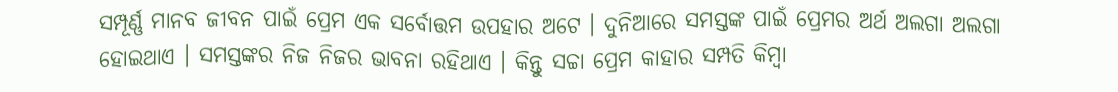ସମ୍ପୂର୍ଣ୍ଣ ମାନବ ଜୀବନ ପାଇଁ ପ୍ରେମ ଏକ ସର୍ବୋତ୍ତମ ଉପହାର ଅଟେ । ଦୁନିଆରେ ସମସ୍ତଙ୍କ ପାଇଁ ପ୍ରେମର ଅର୍ଥ ଅଲଗା ଅଲଗା ହୋଇଥାଏ । ସମସ୍ତଙ୍କର ନିଜ ନିଜର ଭାବନା ରହିଥାଏ । କିନ୍ତୁ ସଚ୍ଚା ପ୍ରେମ କାହାର ସମ୍ପତି କିମ୍ବା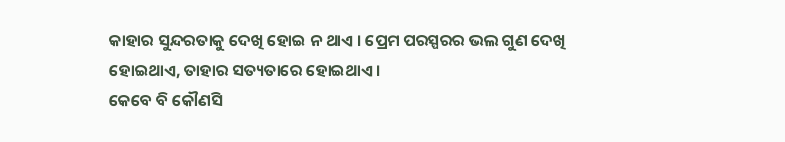କାହାର ସୁନ୍ଦରତାକୁ ଦେଖି ହୋଇ ନ ଥାଏ । ପ୍ରେମ ପରସ୍ପରର ଭଲ ଗୁଣ ଦେଖି ହୋଇଥାଏ, ତାହାର ସତ୍ୟତାରେ ହୋଇଥାଏ ।
କେବେ ବି କୌଣସି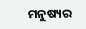ମନୁଷ୍ୟର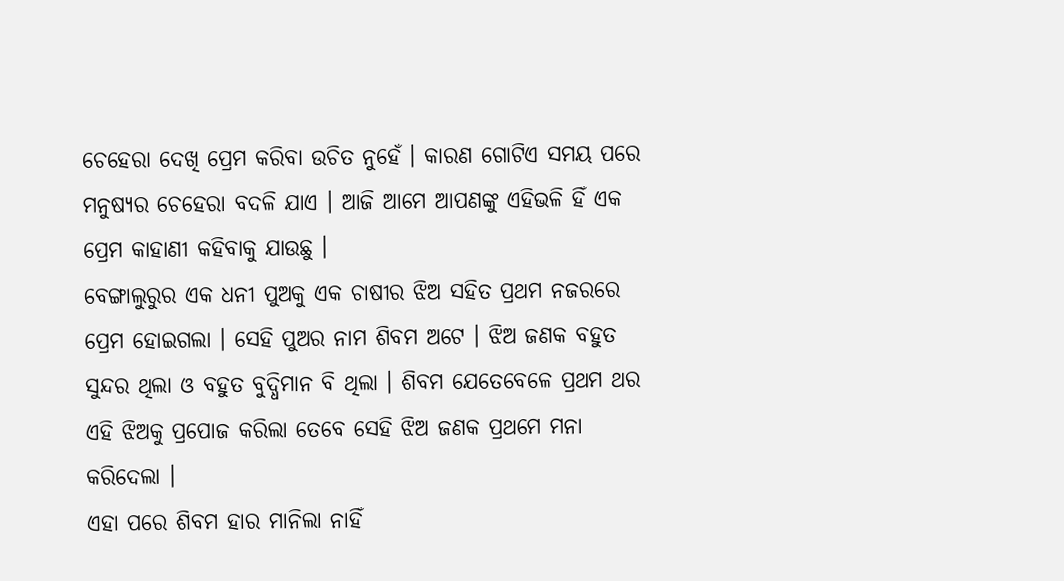ଚେହେରା ଦେଖି ପ୍ରେମ କରିବା ଉଚିତ ନୁହେଁ । କାରଣ ଗୋଟିଏ ସମୟ ପରେ ମନୁଷ୍ୟର ଚେହେରା ବଦଳି ଯାଏ । ଆଜି ଆମେ ଆପଣଙ୍କୁ ଏହିଭଳି ହିଁ ଏକ ପ୍ରେମ କାହାଣୀ କହିବାକୁ ଯାଉଛୁ ।
ବେଙ୍ଗାଲୁରୁର ଏକ ଧନୀ ପୁଅକୁ ଏକ ଚାଷୀର ଝିଅ ସହିତ ପ୍ରଥମ ନଜରରେ ପ୍ରେମ ହୋଇଗଲା । ସେହି ପୁଅର ନାମ ଶିବମ ଅଟେ । ଝିଅ ଜଣକ ବହୁତ ସୁନ୍ଦର ଥିଲା ଓ ବହୁତ ବୁଦ୍ଧିମାନ ବି ଥିଲା । ଶିବମ ଯେତେବେଳେ ପ୍ରଥମ ଥର ଏହି ଝିଅକୁ ପ୍ରପୋଜ କରିଲା ତେବେ ସେହି ଝିଅ ଜଣକ ପ୍ରଥମେ ମନା କରିଦେଲା ।
ଏହା ପରେ ଶିବମ ହାର ମାନିଲା ନାହିଁ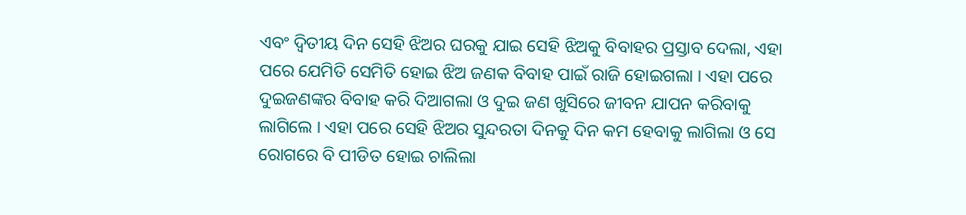ଏବଂ ଦ୍ଵିତୀୟ ଦିନ ସେହି ଝିଅର ଘରକୁ ଯାଇ ସେହି ଝିଅକୁ ବିବାହର ପ୍ରସ୍ତାବ ଦେଲା, ଏହା ପରେ ଯେମିତି ସେମିତି ହୋଇ ଝିଅ ଜଣକ ବିବାହ ପାଇଁ ରାଜି ହୋଇଗଲା । ଏହା ପରେ ଦୁଇଜଣଙ୍କର ବିବାହ କରି ଦିଆଗଲା ଓ ଦୁଇ ଜଣ ଖୁସିରେ ଜୀବନ ଯାପନ କରିବାକୁ ଲାଗିଲେ । ଏହା ପରେ ସେହି ଝିଅର ସୁନ୍ଦରତା ଦିନକୁ ଦିନ କମ ହେବାକୁ ଲାଗିଲା ଓ ସେ ରୋଗରେ ବି ପୀଡିତ ହୋଇ ଚାଲିଲା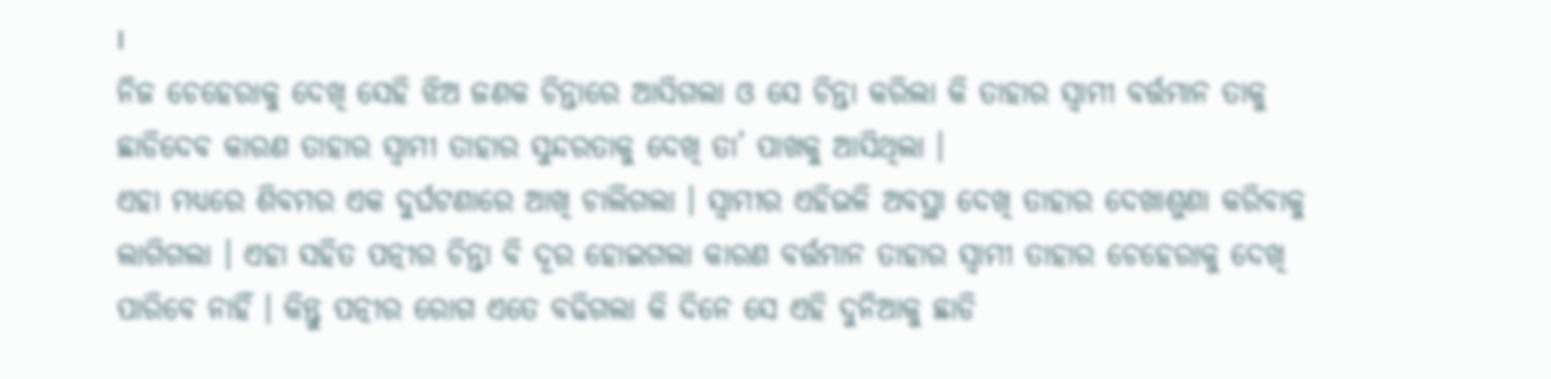।
ନିଜ ଚେହେରାକୁ ଦେଖି ସେହି ଝିଅ ଜଣକ ଚିନ୍ତାରେ ଆସିଗଲା ଓ ସେ ଚିନ୍ତା କରିଲା କି ତାହାର ସ୍ଵାମୀ ବର୍ତ୍ତମାନ ତାକୁ ଛାଡିଦେବ କାରଣ ତାହାର ସ୍ଵାମୀ ତାହାର ସୁନ୍ଦରତାକୁ ଦେଖି ତା’ ପାଖକୁ ଆସିଥିଲା ।
ଏହା ମଧ୍ୟରେ ଶିବମର ଏକ ଦୁର୍ଘଟଣାରେ ଆଖି ଚାଲିଗଲା । ସ୍ଵାମୀର ଏହିଭଳି ଅବସ୍ଥା ଦେଖି ତାହାର ଦେଖାଶୁଣା କରିବାକୁ ଲାଗିଗଲା । ଏହା ସହିତ ପତ୍ନୀର ଚିନ୍ତା ବି ଦୂର ହୋଇଗଲା କାରଣ ବର୍ତ୍ତମାନ ତାହାର ସ୍ଵାମୀ ତାହାର ଚେହେରାକୁ ଦେଖି ପାରିବେ ନାହିଁ । କିନ୍ତୁ ପତ୍ନୀର ରୋଗ ଏତେ ବଢିଗଲା କି ଦିନେ ସେ ଏହି ଦୁନିଆକୁ ଛାଡି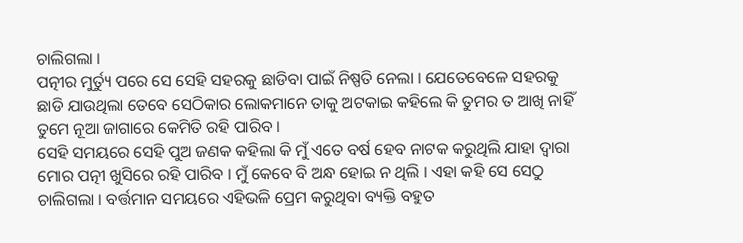ଚାଲିଗଲା ।
ପତ୍ନୀର ମୁର୍ତ୍ୟୁ ପରେ ସେ ସେହି ସହରକୁ ଛାଡିବା ପାଇଁ ନିଷ୍ପତି ନେଲା । ଯେତେବେଳେ ସହରକୁ ଛାଡି ଯାଉଥିଲା ତେବେ ସେଠିକାର ଲୋକମାନେ ତାକୁ ଅଟକାଇ କହିଲେ କି ତୁମର ତ ଆଖି ନାହିଁ ତୁମେ ନୂଆ ଜାଗାରେ କେମିତି ରହି ପାରିବ ।
ସେହି ସମୟରେ ସେହି ପୁଅ ଜଣକ କହିଲା କି ମୁଁ ଏତେ ବର୍ଷ ହେବ ନାଟକ କରୁଥିଲି ଯାହା ଦ୍ଵାରା ମୋର ପତ୍ନୀ ଖୁସିରେ ରହି ପାରିବ । ମୁଁ କେବେ ବି ଅନ୍ଧ ହୋଇ ନ ଥିଲି । ଏହା କହି ସେ ସେଠୁ ଚାଲିଗଲା । ବର୍ତ୍ତମାନ ସମୟରେ ଏହିଭଳି ପ୍ରେମ କରୁଥିବା ବ୍ୟକ୍ତି ବହୁତ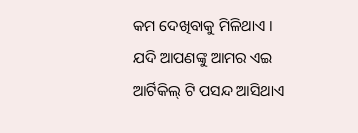କମ ଦେଖିବାକୁ ମିଳିଥାଏ ।
ଯଦି ଆପଣଙ୍କୁ ଆମର ଏଇ ଆର୍ଟିକିଲ୍ ଟି ପସନ୍ଦ ଆସିଥାଏ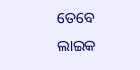ତେବେ ଲାଇକ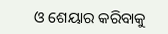ଓ ଶେୟାର କରିବାକୁ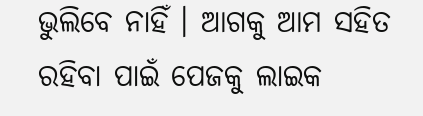ଭୁଲିବେ ନାହିଁ । ଆଗକୁ ଆମ ସହିତ ରହିବା ପାଇଁ ପେଜକୁ ଲାଇକ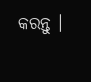କରନ୍ତୁ ।